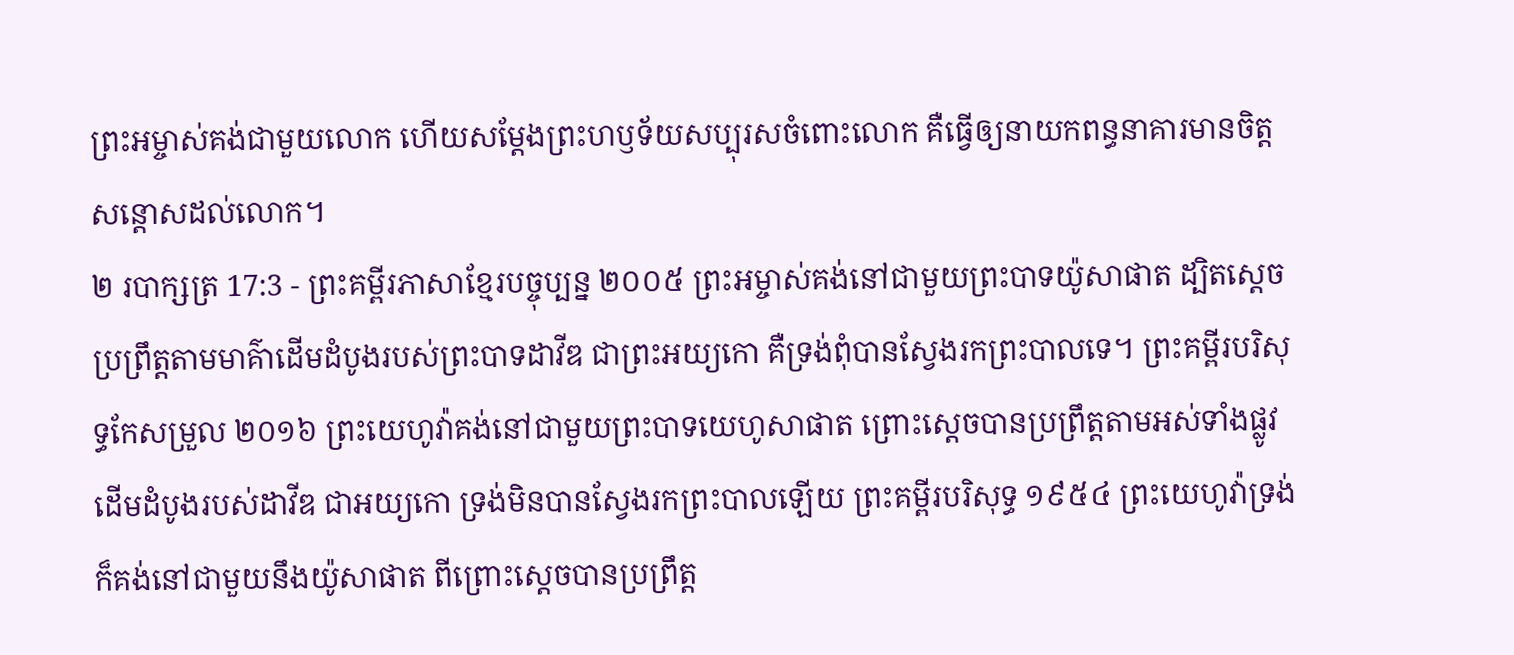ព្រះអម្ចាស់គង់ជាមួយលោក ហើយសម្តែងព្រះហឫទ័យសប្បុរសចំពោះលោក គឺធ្វើឲ្យនាយកពន្ធនាគារមានចិត្តសន្តោសដល់លោក។
២ របាក្សត្រ 17:3 - ព្រះគម្ពីរភាសាខ្មែរបច្ចុប្បន្ន ២០០៥ ព្រះអម្ចាស់គង់នៅជាមួយព្រះបាទយ៉ូសាផាត ដ្បិតស្ដេចប្រព្រឹត្តតាមមាគ៌ាដើមដំបូងរបស់ព្រះបាទដាវីឌ ជាព្រះអយ្យកោ គឺទ្រង់ពុំបានស្វែងរកព្រះបាលទេ។ ព្រះគម្ពីរបរិសុទ្ធកែសម្រួល ២០១៦ ព្រះយេហូវ៉ាគង់នៅជាមួយព្រះបាទយេហូសាផាត ព្រោះស្តេចបានប្រព្រឹត្តតាមអស់ទាំងផ្លូវដើមដំបូងរបស់ដាវីឌ ជាអយ្យកោ ទ្រង់មិនបានស្វែងរកព្រះបាលឡើយ ព្រះគម្ពីរបរិសុទ្ធ ១៩៥៤ ព្រះយេហូវ៉ាទ្រង់ក៏គង់នៅជាមួយនឹងយ៉ូសាផាត ពីព្រោះស្តេចបានប្រព្រឹត្ត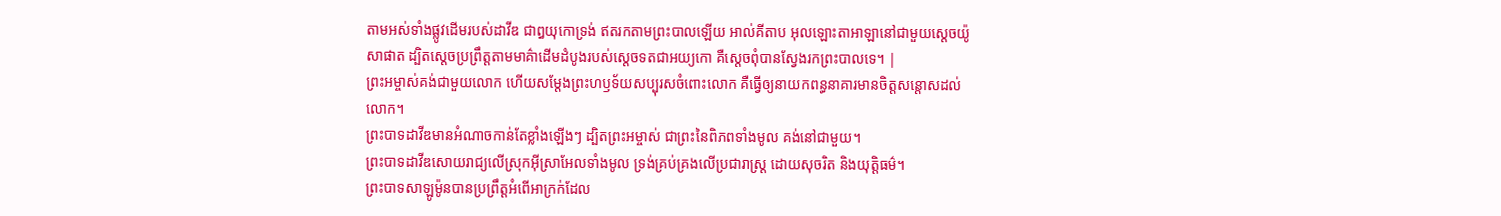តាមអស់ទាំងផ្លូវដើមរបស់ដាវីឌ ជាឰយុកោទ្រង់ ឥតរកតាមព្រះបាលឡើយ អាល់គីតាប អុលឡោះតាអាឡានៅជាមួយស្តេចយ៉ូសាផាត ដ្បិតស្តេចប្រព្រឹត្តតាមមាគ៌ាដើមដំបូងរបស់ស្តេចទតជាអយ្យកោ គឺស្តេចពុំបានស្វែងរកព្រះបាលទេ។ |
ព្រះអម្ចាស់គង់ជាមួយលោក ហើយសម្តែងព្រះហឫទ័យសប្បុរសចំពោះលោក គឺធ្វើឲ្យនាយកពន្ធនាគារមានចិត្តសន្តោសដល់លោក។
ព្រះបាទដាវីឌមានអំណាចកាន់តែខ្លាំងឡើងៗ ដ្បិតព្រះអម្ចាស់ ជាព្រះនៃពិភពទាំងមូល គង់នៅជាមួយ។
ព្រះបាទដាវីឌសោយរាជ្យលើស្រុកអ៊ីស្រាអែលទាំងមូល ទ្រង់គ្រប់គ្រងលើប្រជារាស្ត្រ ដោយសុចរិត និងយុត្តិធម៌។
ព្រះបាទសាឡូម៉ូនបានប្រព្រឹត្តអំពើអាក្រក់ដែល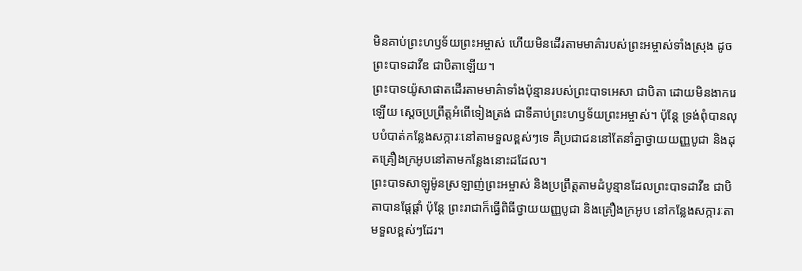មិនគាប់ព្រះហឫទ័យព្រះអម្ចាស់ ហើយមិនដើរតាមមាគ៌ារបស់ព្រះអម្ចាស់ទាំងស្រុង ដូចព្រះបាទដាវីឌ ជាបិតាឡើយ។
ព្រះបាទយ៉ូសាផាតដើរតាមមាគ៌ាទាំងប៉ុន្មានរបស់ព្រះបាទអេសា ជាបិតា ដោយមិនងាករេឡើយ ស្ដេចប្រព្រឹត្តអំពើទៀងត្រង់ ជាទីគាប់ព្រះហឫទ័យព្រះអម្ចាស់។ ប៉ុន្តែ ទ្រង់ពុំបានលុបបំបាត់កន្លែងសក្ការៈនៅតាមទួលខ្ពស់ៗទេ គឺប្រជាជននៅតែនាំគ្នាថ្វាយយញ្ញបូជា និងដុតគ្រឿងក្រអូបនៅតាមកន្លែងនោះដដែល។
ព្រះបាទសាឡូម៉ូនស្រឡាញ់ព្រះអម្ចាស់ និងប្រព្រឹត្តតាមដំបូន្មានដែលព្រះបាទដាវីឌ ជាបិតាបានផ្ដែផ្ដាំ ប៉ុន្តែ ព្រះរាជាក៏ធ្វើពិធីថ្វាយយញ្ញបូជា និងគ្រឿងក្រអូប នៅកន្លែងសក្ការៈតាមទួលខ្ពស់ៗដែរ។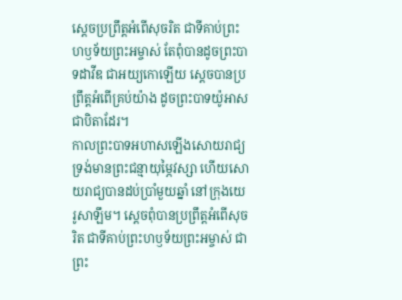ស្ដេចប្រព្រឹត្តអំពើសុចរិត ជាទីគាប់ព្រះហឫទ័យព្រះអម្ចាស់ តែពុំបានដូចព្រះបាទដាវីឌ ជាអយ្យកោឡើយ ស្ដេចបានប្រព្រឹត្តអំពើគ្រប់យ៉ាង ដូចព្រះបាទយ៉ូអាសជាបិតាដែរ។
កាលព្រះបាទអហាសឡើងសោយរាជ្យ ទ្រង់មានព្រះជន្មាយុម្ភៃវស្សា ហើយសោយរាជ្យបានដប់ប្រាំមួយឆ្នាំ នៅក្រុងយេរូសាឡឹម។ ស្ដេចពុំបានប្រព្រឹត្តអំពើសុចរិត ជាទីគាប់ព្រះហឫទ័យព្រះអម្ចាស់ ជាព្រះ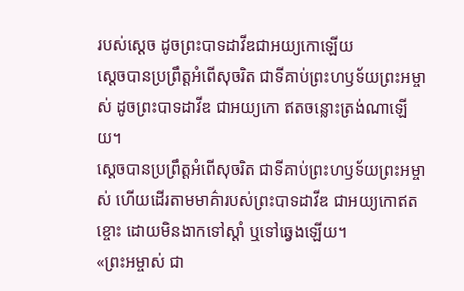របស់ស្ដេច ដូចព្រះបាទដាវីឌជាអយ្យកោឡើយ
ស្ដេចបានប្រព្រឹត្តអំពើសុចរិត ជាទីគាប់ព្រះហឫទ័យព្រះអម្ចាស់ ដូចព្រះបាទដាវីឌ ជាអយ្យកោ ឥតចន្លោះត្រង់ណាឡើយ។
ស្ដេចបានប្រព្រឹត្តអំពើសុចរិត ជាទីគាប់ព្រះហឫទ័យព្រះអម្ចាស់ ហើយដើរតាមមាគ៌ារបស់ព្រះបាទដាវីឌ ជាអយ្យកោឥតខ្ចោះ ដោយមិនងាកទៅស្ដាំ ឬទៅឆ្វេងឡើយ។
«ព្រះអម្ចាស់ ជា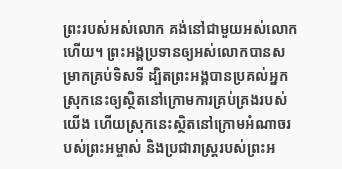ព្រះរបស់អស់លោក គង់នៅជាមួយអស់លោកហើយ។ ព្រះអង្គប្រទានឲ្យអស់លោកបានសម្រាកគ្រប់ទិសទី ដ្បិតព្រះអង្គបានប្រគល់អ្នកស្រុកនេះឲ្យស្ថិតនៅក្រោមការគ្រប់គ្រងរបស់យើង ហើយស្រុកនេះស្ថិតនៅក្រោមអំណាចរបស់ព្រះអម្ចាស់ និងប្រជារាស្ត្ររបស់ព្រះអ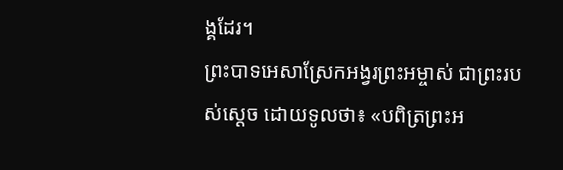ង្គដែរ។
ព្រះបាទអេសាស្រែកអង្វរព្រះអម្ចាស់ ជាព្រះរបស់ស្ដេច ដោយទូលថា៖ «បពិត្រព្រះអ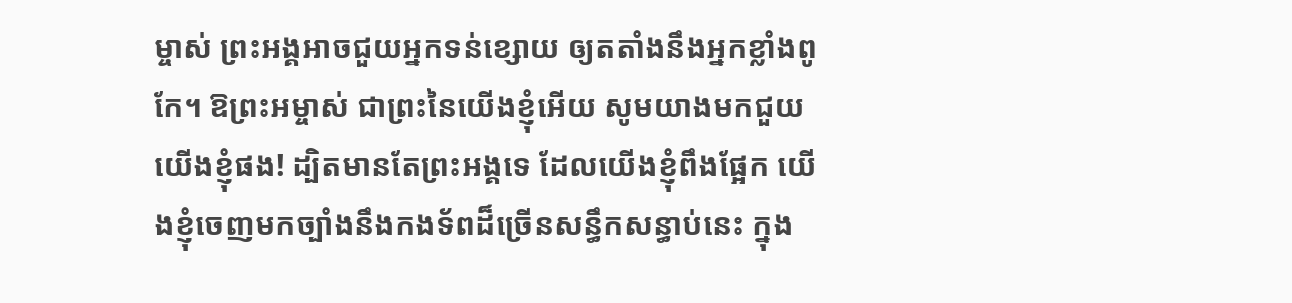ម្ចាស់ ព្រះអង្គអាចជួយអ្នកទន់ខ្សោយ ឲ្យតតាំងនឹងអ្នកខ្លាំងពូកែ។ ឱព្រះអម្ចាស់ ជាព្រះនៃយើងខ្ញុំអើយ សូមយាងមកជួយយើងខ្ញុំផង! ដ្បិតមានតែព្រះអង្គទេ ដែលយើងខ្ញុំពឹងផ្អែក យើងខ្ញុំចេញមកច្បាំងនឹងកងទ័ពដ៏ច្រើនសន្ធឹកសន្ធាប់នេះ ក្នុង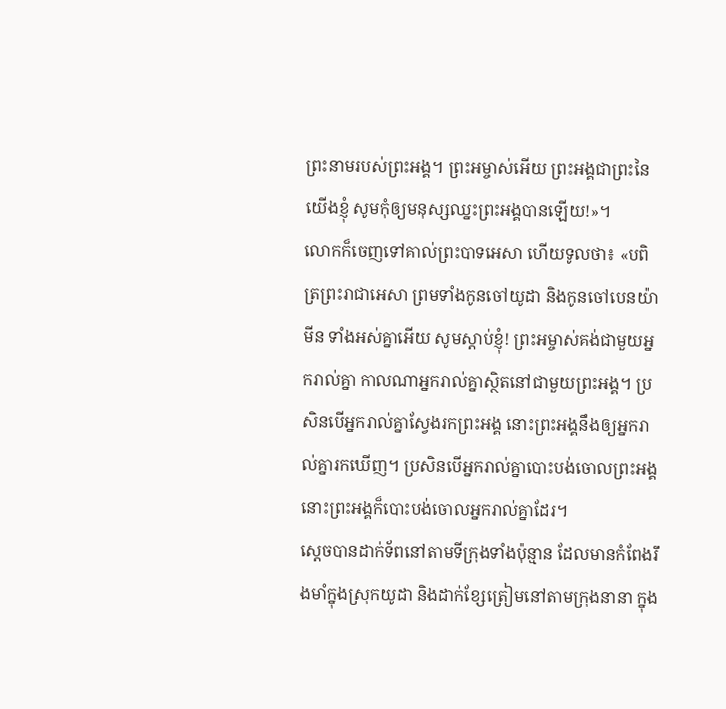ព្រះនាមរបស់ព្រះអង្គ។ ព្រះអម្ចាស់អើយ ព្រះអង្គជាព្រះនៃយើងខ្ញុំ សូមកុំឲ្យមនុស្សឈ្នះព្រះអង្គបានឡើយ!»។
លោកក៏ចេញទៅគាល់ព្រះបាទអេសា ហើយទូលថា៖ «បពិត្រព្រះរាជាអេសា ព្រមទាំងកូនចៅយូដា និងកូនចៅបេនយ៉ាមីន ទាំងអស់គ្នាអើយ សូមស្ដាប់ខ្ញុំ! ព្រះអម្ចាស់គង់ជាមួយអ្នករាល់គ្នា កាលណាអ្នករាល់គ្នាស្ថិតនៅជាមួយព្រះអង្គ។ ប្រសិនបើអ្នករាល់គ្នាស្វែងរកព្រះអង្គ នោះព្រះអង្គនឹងឲ្យអ្នករាល់គ្នារកឃើញ។ ប្រសិនបើអ្នករាល់គ្នាបោះបង់ចោលព្រះអង្គ នោះព្រះអង្គក៏បោះបង់ចោលអ្នករាល់គ្នាដែរ។
ស្ដេចបានដាក់ទ័ពនៅតាមទីក្រុងទាំងប៉ុន្មាន ដែលមានកំពែងរឹងមាំក្នុងស្រុកយូដា និងដាក់ខ្សែត្រៀមនៅតាមក្រុងនានា ក្នុង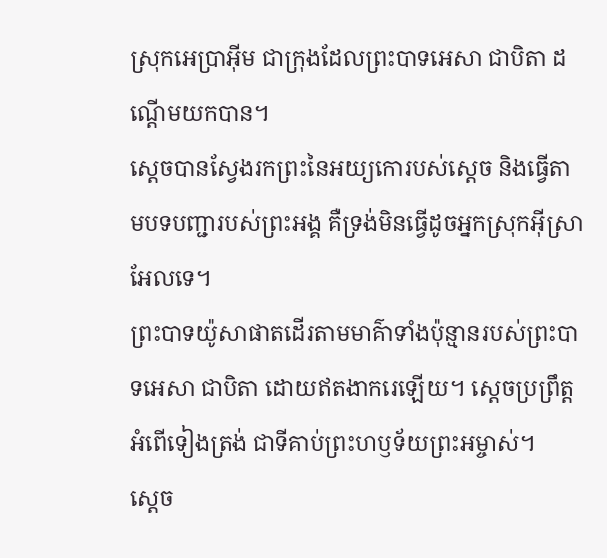ស្រុកអេប្រាអ៊ីម ជាក្រុងដែលព្រះបាទអេសា ជាបិតា ដណ្ដើមយកបាន។
ស្ដេចបានស្វែងរកព្រះនៃអយ្យកោរបស់ស្ដេច និងធ្វើតាមបទបញ្ជារបស់ព្រះអង្គ គឺទ្រង់មិនធ្វើដូចអ្នកស្រុកអ៊ីស្រាអែលទេ។
ព្រះបាទយ៉ូសាផាតដើរតាមមាគ៌ាទាំងប៉ុន្មានរបស់ព្រះបាទអេសា ជាបិតា ដោយឥតងាករេឡើយ។ ស្ដេចប្រព្រឹត្តអំពើទៀងត្រង់ ជាទីគាប់ព្រះហឫទ័យព្រះអម្ចាស់។
ស្ដេច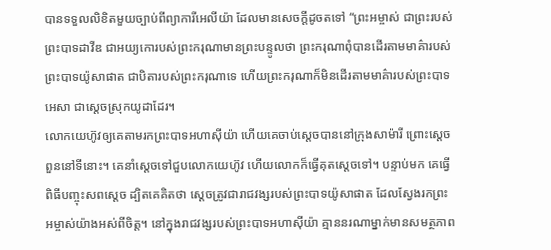បានទទួលលិខិតមួយច្បាប់ពីព្យាការីអេលីយ៉ា ដែលមានសេចក្ដីដូចតទៅ “ព្រះអម្ចាស់ ជាព្រះរបស់ព្រះបាទដាវីឌ ជាអយ្យកោរបស់ព្រះករុណាមានព្រះបន្ទូលថា ព្រះករុណាពុំបានដើរតាមមាគ៌ារបស់ព្រះបាទយ៉ូសាផាត ជាបិតារបស់ព្រះករុណាទេ ហើយព្រះករុណាក៏មិនដើរតាមមាគ៌ារបស់ព្រះបាទអេសា ជាស្ដេចស្រុកយូដាដែរ។
លោកយេហ៊ូវឲ្យគេតាមរកព្រះបាទអហាស៊ីយ៉ា ហើយគេចាប់ស្ដេចបាននៅក្រុងសាម៉ារី ព្រោះស្ដេចពួននៅទីនោះ។ គេនាំស្ដេចទៅជួបលោកយេហ៊ូវ ហើយលោកក៏ធ្វើគុតស្ដេចទៅ។ បន្ទាប់មក គេធ្វើពិធីបញ្ចុះសពស្ដេច ដ្បិតគេគិតថា ស្ដេចត្រូវជារាជវង្សរបស់ព្រះបាទយ៉ូសាផាត ដែលស្វែងរកព្រះអម្ចាស់យ៉ាងអស់ពីចិត្ត។ នៅក្នុងរាជវង្សរបស់ព្រះបាទអហាស៊ីយ៉ា គ្មាននរណាម្នាក់មានសមត្ថភាព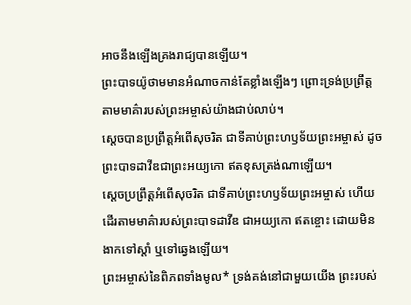អាចនឹងឡើងគ្រងរាជ្យបានឡើយ។
ព្រះបាទយ៉ូថាមមានអំណាចកាន់តែខ្លាំងឡើងៗ ព្រោះទ្រង់ប្រព្រឹត្តតាមមាគ៌ារបស់ព្រះអម្ចាស់យ៉ាងជាប់លាប់។
ស្ដេចបានប្រព្រឹត្តអំពើសុចរិត ជាទីគាប់ព្រះហឫទ័យព្រះអម្ចាស់ ដូចព្រះបាទដាវីឌជាព្រះអយ្យកោ ឥតខុសត្រង់ណាឡើយ។
ស្ដេចប្រព្រឹត្តអំពើសុចរិត ជាទីគាប់ព្រះហឫទ័យព្រះអម្ចាស់ ហើយដើរតាមមាគ៌ារបស់ព្រះបាទដាវីឌ ជាអយ្យកោ ឥតខ្ចោះ ដោយមិនងាកទៅស្ដាំ ឬទៅឆ្វេងឡើយ។
ព្រះអម្ចាស់នៃពិភពទាំងមូល* ទ្រង់គង់នៅជាមួយយើង ព្រះរបស់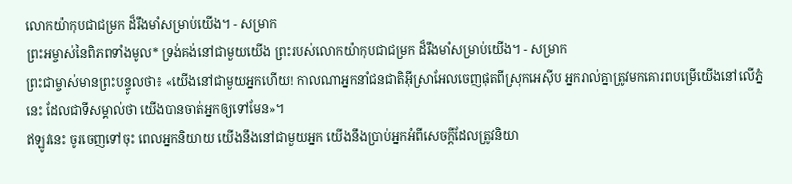លោកយ៉ាកុបជាជម្រក ដ៏រឹងមាំសម្រាប់យើង។ - សម្រាក
ព្រះអម្ចាស់នៃពិភពទាំងមូល* ទ្រង់គង់នៅជាមួយយើង ព្រះរបស់លោកយ៉ាកុបជាជម្រក ដ៏រឹងមាំសម្រាប់យើង។ - សម្រាក
ព្រះជាម្ចាស់មានព្រះបន្ទូលថា៖ «យើងនៅជាមួយអ្នកហើយ! កាលណាអ្នកនាំជនជាតិអ៊ីស្រាអែលចេញផុតពីស្រុកអេស៊ីប អ្នករាល់គ្នាត្រូវមកគោរពបម្រើយើងនៅលើភ្នំនេះ ដែលជាទីសម្គាល់ថា យើងបានចាត់អ្នកឲ្យទៅមែន»។
ឥឡូវនេះ ចូរចេញទៅចុះ ពេលអ្នកនិយាយ យើងនឹងនៅជាមួយអ្នក យើងនឹងប្រាប់អ្នកអំពីសេចក្ដីដែលត្រូវនិយា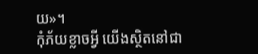យ»។
កុំភ័យខ្លាចអ្វី យើងស្ថិតនៅជា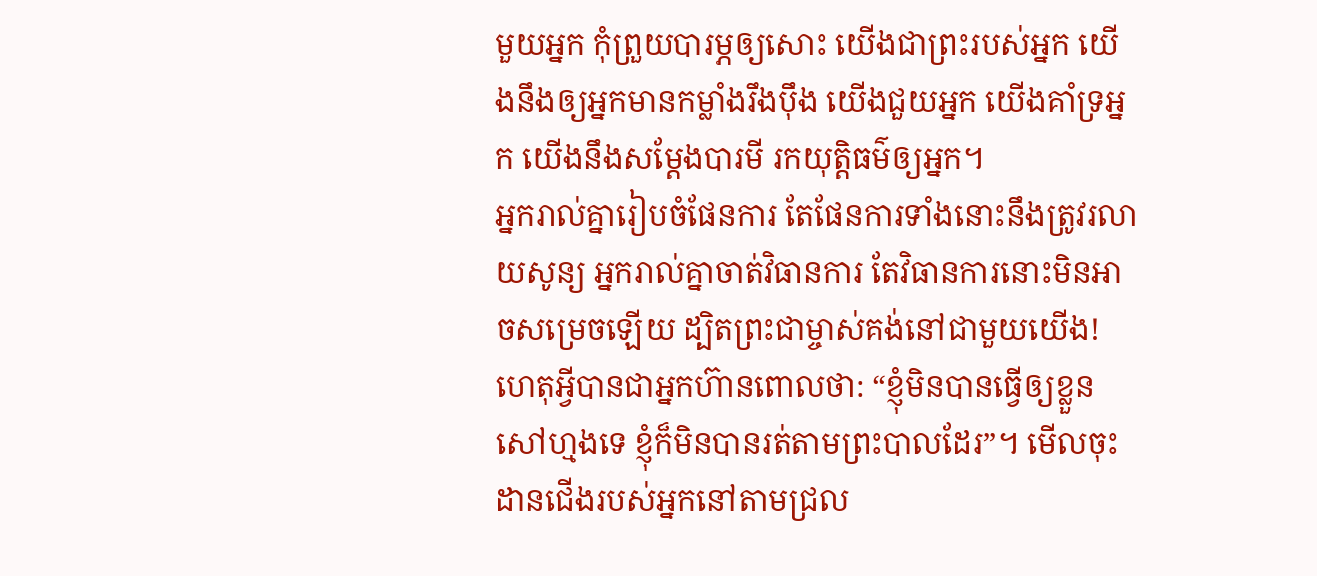មួយអ្នក កុំព្រួយបារម្ភឲ្យសោះ យើងជាព្រះរបស់អ្នក យើងនឹងឲ្យអ្នកមានកម្លាំងរឹងប៉ឹង យើងជួយអ្នក យើងគាំទ្រអ្នក យើងនឹងសម្តែងបារមី រកយុត្តិធម៌ឲ្យអ្នក។
អ្នករាល់គ្នារៀបចំផែនការ តែផែនការទាំងនោះនឹងត្រូវរលាយសូន្យ អ្នករាល់គ្នាចាត់វិធានការ តែវិធានការនោះមិនអាចសម្រេចឡើយ ដ្បិតព្រះជាម្ចាស់គង់នៅជាមួយយើង!
ហេតុអ្វីបានជាអ្នកហ៊ានពោលថា: “ខ្ញុំមិនបានធ្វើឲ្យខ្លួនសៅហ្មងទេ ខ្ញុំក៏មិនបានរត់តាមព្រះបាលដែរ”។ មើលចុះ ដានជើងរបស់អ្នកនៅតាមជ្រល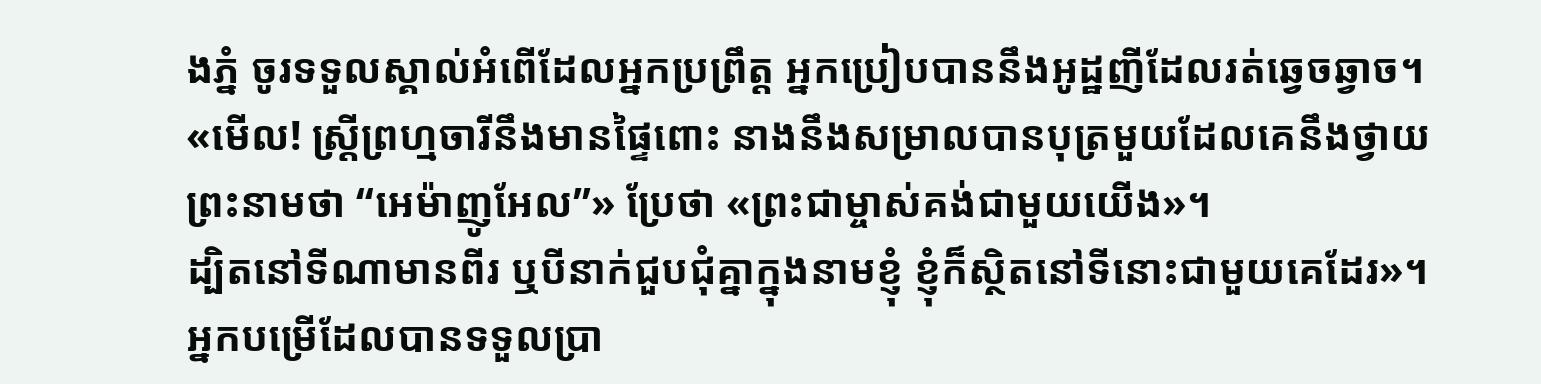ងភ្នំ ចូរទទួលស្គាល់អំពើដែលអ្នកប្រព្រឹត្ត អ្នកប្រៀបបាននឹងអូដ្ឋញីដែលរត់ឆ្វេចឆ្វាច។
«មើល! ស្ត្រីព្រហ្មចារីនឹងមានផ្ទៃពោះ នាងនឹងសម្រាលបានបុត្រមួយដែលគេនឹងថ្វាយ ព្រះនាមថា “អេម៉ាញូអែល”» ប្រែថា «ព្រះជាម្ចាស់គង់ជាមួយយើង»។
ដ្បិតនៅទីណាមានពីរ ឬបីនាក់ជួបជុំគ្នាក្នុងនាមខ្ញុំ ខ្ញុំក៏ស្ថិតនៅទីនោះជាមួយគេដែរ»។
អ្នកបម្រើដែលបានទទួលប្រា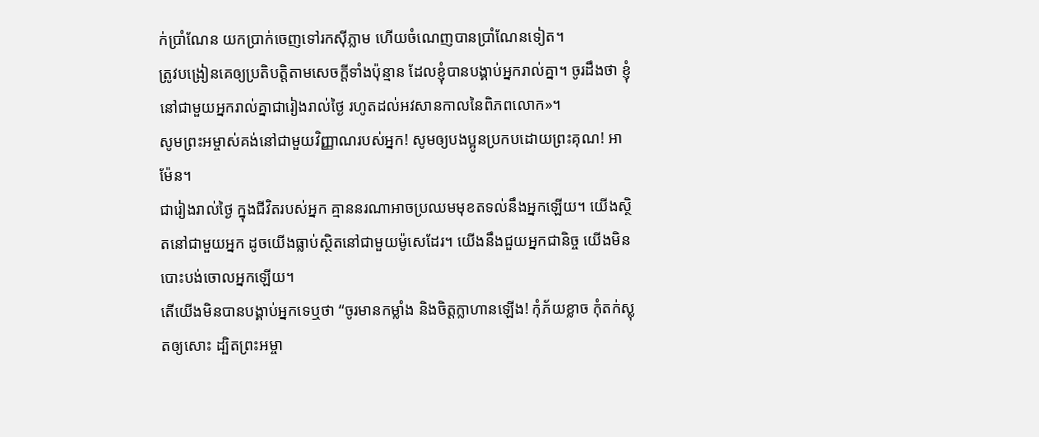ក់ប្រាំណែន យកប្រាក់ចេញទៅរកស៊ីភ្លាម ហើយចំណេញបានប្រាំណែនទៀត។
ត្រូវបង្រៀនគេឲ្យប្រតិបត្តិតាមសេចក្ដីទាំងប៉ុន្មាន ដែលខ្ញុំបានបង្គាប់អ្នករាល់គ្នា។ ចូរដឹងថា ខ្ញុំនៅជាមួយអ្នករាល់គ្នាជារៀងរាល់ថ្ងៃ រហូតដល់អវសានកាលនៃពិភពលោក»។
សូមព្រះអម្ចាស់គង់នៅជាមួយវិញ្ញាណរបស់អ្នក! សូមឲ្យបងប្អូនប្រកបដោយព្រះគុណ! អាម៉ែន។
ជារៀងរាល់ថ្ងៃ ក្នុងជីវិតរបស់អ្នក គ្មាននរណាអាចប្រឈមមុខតទល់នឹងអ្នកឡើយ។ យើងស្ថិតនៅជាមួយអ្នក ដូចយើងធ្លាប់ស្ថិតនៅជាមួយម៉ូសេដែរ។ យើងនឹងជួយអ្នកជានិច្ច យើងមិនបោះបង់ចោលអ្នកឡើយ។
តើយើងមិនបានបង្គាប់អ្នកទេឬថា “ចូរមានកម្លាំង និងចិត្តក្លាហានឡើង! កុំភ័យខ្លាច កុំតក់ស្លុតឲ្យសោះ ដ្បិតព្រះអម្ចា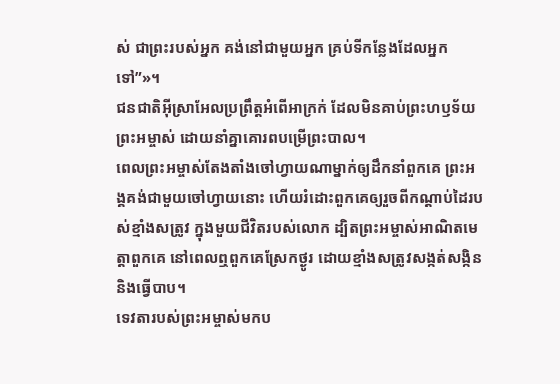ស់ ជាព្រះរបស់អ្នក គង់នៅជាមួយអ្នក គ្រប់ទីកន្លែងដែលអ្នកទៅ”»។
ជនជាតិអ៊ីស្រាអែលប្រព្រឹត្តអំពើអាក្រក់ ដែលមិនគាប់ព្រះហឫទ័យព្រះអម្ចាស់ ដោយនាំគ្នាគោរពបម្រើព្រះបាល។
ពេលព្រះអម្ចាស់តែងតាំងចៅហ្វាយណាម្នាក់ឲ្យដឹកនាំពួកគេ ព្រះអង្គគង់ជាមួយចៅហ្វាយនោះ ហើយរំដោះពួកគេឲ្យរួចពីកណ្ដាប់ដៃរបស់ខ្មាំងសត្រូវ ក្នុងមួយជីវិតរបស់លោក ដ្បិតព្រះអម្ចាស់អាណិតមេត្តាពួកគេ នៅពេលឮពួកគេស្រែកថ្ងូរ ដោយខ្មាំងសត្រូវសង្កត់សង្កិន និងធ្វើបាប។
ទេវតារបស់ព្រះអម្ចាស់មកប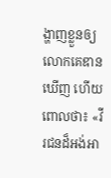ង្ហាញខ្លួនឲ្យលោកគេឌានឃើញ ហើយពោលថា៖ «វីរជនដ៏អង់អា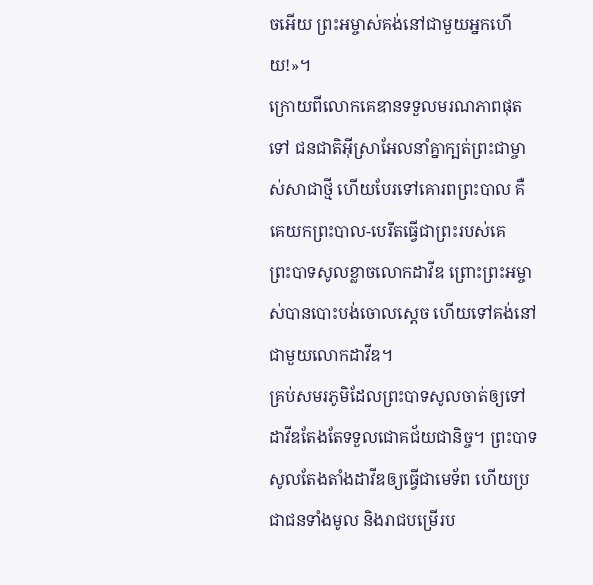ចអើយ ព្រះអម្ចាស់គង់នៅជាមួយអ្នកហើយ!»។
ក្រោយពីលោកគេឌានទទួលមរណភាពផុតទៅ ជនជាតិអ៊ីស្រាអែលនាំគ្នាក្បត់ព្រះជាម្ចាស់សាជាថ្មី ហើយបែរទៅគោរពព្រះបាល គឺគេយកព្រះបាល-បេរីតធ្វើជាព្រះរបស់គេ
ព្រះបាទសូលខ្លាចលោកដាវីឌ ព្រោះព្រះអម្ចាស់បានបោះបង់ចោលស្ដេច ហើយទៅគង់នៅជាមួយលោកដាវីឌ។
គ្រប់សមរភូមិដែលព្រះបាទសូលចាត់ឲ្យទៅ ដាវីឌតែងតែទទួលជោគជ័យជានិច្ច។ ព្រះបាទសូលតែងតាំងដាវីឌឲ្យធ្វើជាមេទ័ព ហើយប្រជាជនទាំងមូល និងរាជបម្រើរប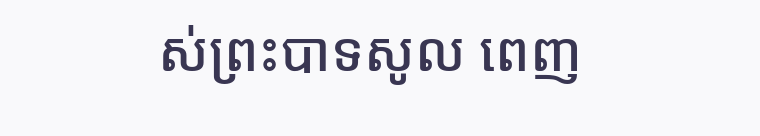ស់ព្រះបាទសូល ពេញ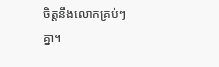ចិត្តនឹងលោកគ្រប់ៗគ្នា។